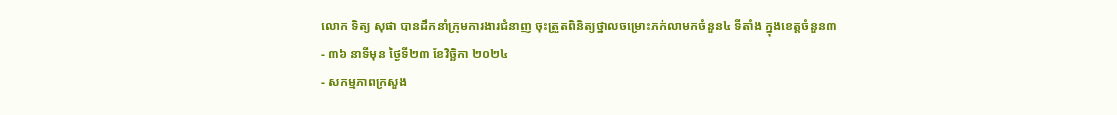លោក ទិត្យ សុផា បានដឹកនាំក្រុមការងារជំនាញ ចុះត្រួតពិនិត្យថ្នាលចម្រោះភក់លាមកចំនួន៤ ទីតាំង ក្នុងខេត្តចំនួន៣
- ៣៦ នាទីមុន ថ្ងៃទី២៣ ខែវិច្ឆិកា ២០២៤
- សកម្មភាពក្រសួង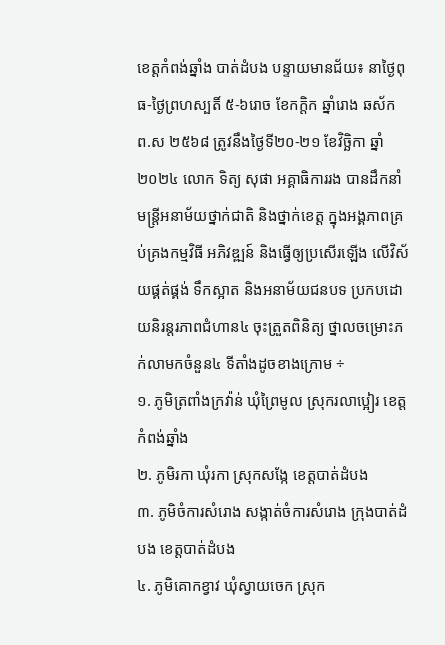ខេត្តកំពង់ឆ្នាំង បាត់ដំបង បន្ទាយមានជ័យ៖ នាថ្ងៃពុធ-ថ្ងៃព្រហស្បតិ៍ ៥-៦រោច ខែកក្តិក ឆ្នាំរោង ឆស័ក ព.ស ២៥៦៨ ត្រូវនឹងថ្ងៃទី២០-២១ ខែវិច្ឆិកា ឆ្នាំ២០២៤ លោក ទិត្យ សុផា អគ្គាធិការរង បានដឹកនាំមន្រ្តីអនាម័យថ្នាក់ជាតិ និងថ្នាក់ខេត្ត ក្នុងអង្គភាពគ្រប់គ្រងកម្មវិធី អភិវឌ្ឍន៍ និងធ្វើឲ្យប្រសើរឡើង លើវិស័យផ្គត់ផ្គង់ ទឹកស្អាត និងអនាម័យជនបទ ប្រកបដោយនិរន្តរភាពជំហាន៤ ចុះត្រួតពិនិត្យ ថ្នាលចម្រោះភក់លាមកចំនួន៤ ទីតាំងដូចខាងក្រោម ÷
១. ភូមិត្រពាំងក្រវ៉ាន់ ឃុំព្រៃមូល ស្រុករលាប្អៀរ ខេត្តកំពង់ឆ្នាំង
២. ភូមិរកា ឃុំរកា ស្រុកសង្កែ ខេត្តបាត់ដំបង
៣. ភូមិចំការសំរោង សង្កាត់ចំការសំរោង ក្រុងបាត់ដំបង ខេត្តបាត់ដំបង
៤. ភូមិគោកខ្វាវ ឃុំស្វាយចេក ស្រុក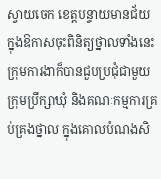ស្វាយចេក ខេត្តបន្ទាយមានជ័យ
ក្នុងឱកាសចុះពិនិត្យថ្នាលទាំងនេះ ក្រុមការងាក៏បានជួបប្រជុំជាមួយក្រុមប្រឹក្សាឃុំ និងគណៈកម្មការគ្រប់គ្រងថ្នាល ក្នុងគោលបំណងសិ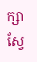ក្សាស្វែ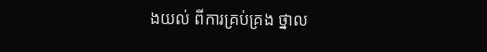ងយល់ ពីការគ្រប់គ្រង ថ្នាល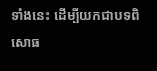ទាំងនេះ ដើម្បីយកជាបទពិសោធ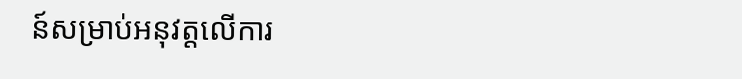ន៍សម្រាប់អនុវត្តលើការ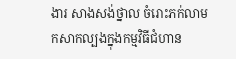ងារ សាងសង់ថ្នាល ចំរោះភក់លាមកសាកល្បងក្នុងកម្មវិធីជំហាន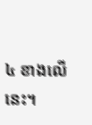៤ ខាងលើនេះ។